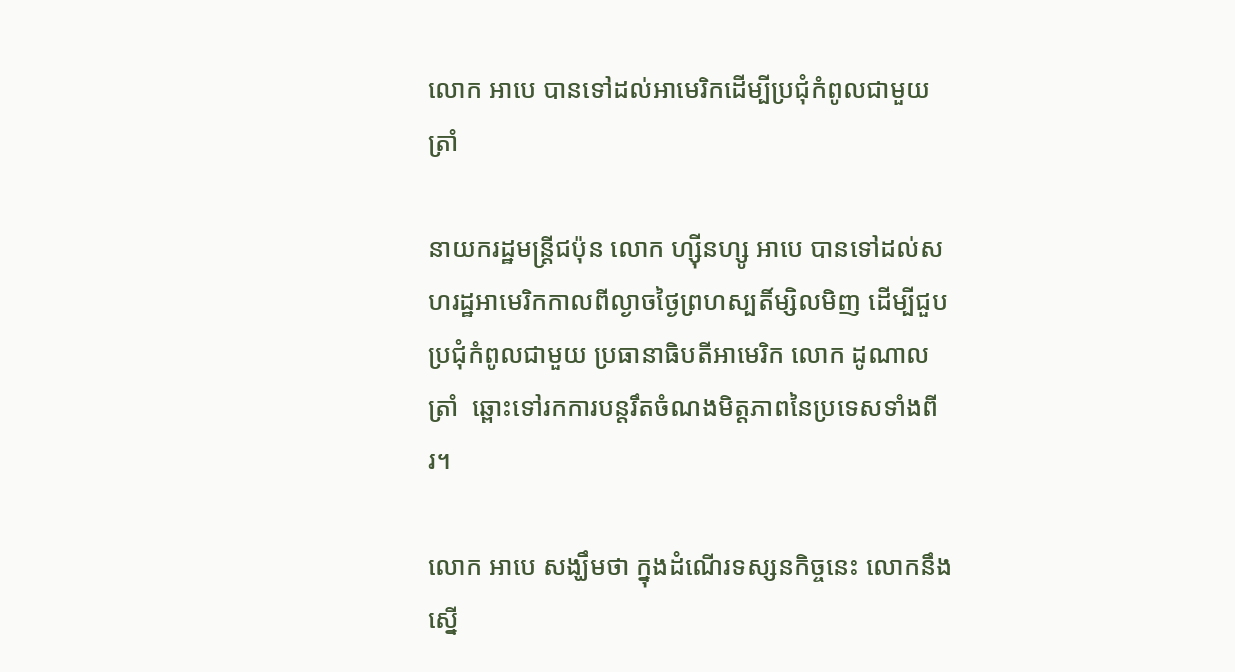លោក អាបេ បានទៅដល់អាមេរិកដើម្បីប្រជុំកំពូលជាមួយ ត្រាំ

នាយករដ្ឋមន្ត្រីជប៉ុន លោក ហ្ស៊ីនហ្សូ អាបេ បានទៅដល់សហរដ្ឋអាមេរិកកាលពីល្ងាចថ្ងៃព្រហស្បតិ៍ម្សិលមិញ ដើម្បីជួបប្រជុំកំពូលជាមួយ ប្រធានាធិបតីអាមេរិក លោក ដូណាល ត្រាំ  ឆ្ពោះទៅរកការបន្តរឹតចំណងមិត្តភាពនៃប្រទេសទាំងពីរ។

លោក អាបេ សង្ឃឹមថា ក្នុងដំណើរទស្សនកិច្ចនេះ លោកនឹងស្នើ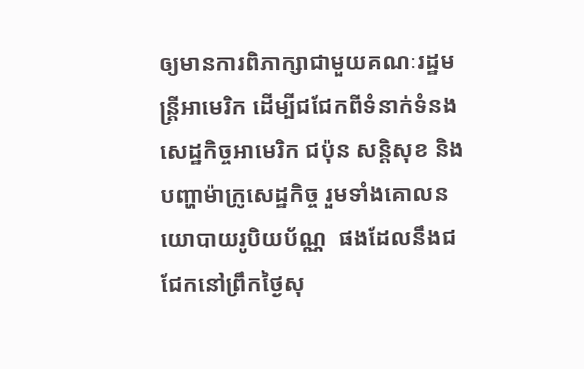ឲ្យមានការពិភាក្សាជាមួយគណៈរដ្ឋមន្ត្រីអាមេរិក ដើម្បីជជែកពីទំនាក់ទំនងសេដ្ឋកិច្ចអាមេរិក ជប៉ុន សន្តិសុខ និង បញ្ហាម៉ាក្រូសេដ្ឋកិច្ច រួមទាំងគោលនយោបាយរូបិយប័ណ្ណ  ផងដែលនឹងជជែកនៅព្រឹកថ្ងៃសុ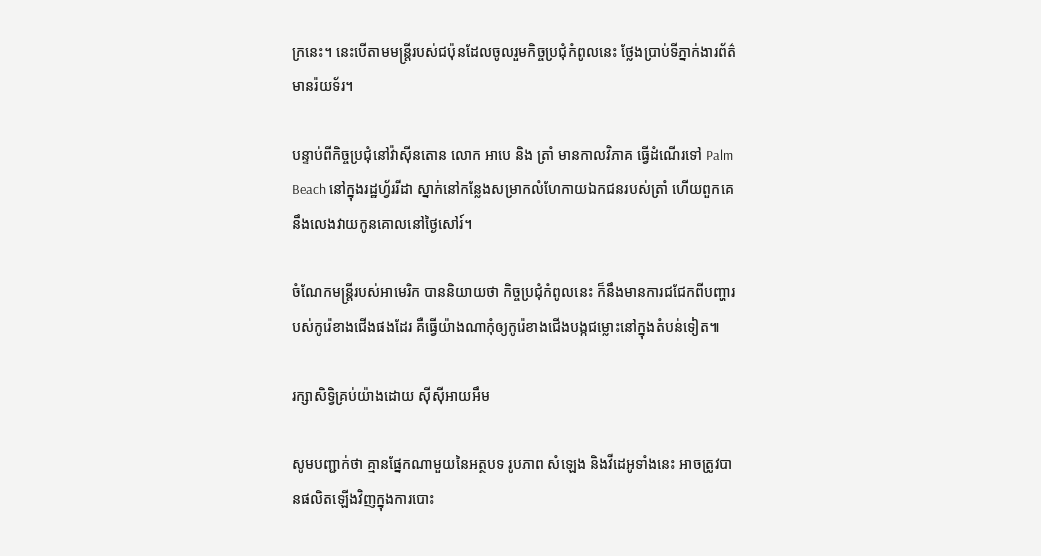ក្រនេះ។ នេះបើតាមមន្ត្រីរបស់ជប៉ុនដែលចូលរួមកិច្ចប្រជុំកំពូលនេះ ថ្លែងប្រាប់ទីភ្នាក់ងារព័ត៌មានរ៉យទ័រ។

បន្ទាប់ពីកិច្ចប្រជុំនៅវ៉ាស៊ីនតោន លោក អាបេ និង ត្រាំ មានកាលវិភាគ ធ្វើដំណើរទៅ Palm Beach នៅក្នុងរដ្ឋហ្វ័ររីដា ស្នាក់នៅកន្លែងសម្រាកលំហែកាយឯកជនរបស់ត្រាំ ហើយពួកគេនឹងលេងវាយកូនគោលនៅថ្ងៃសៅរ៍។

ចំណែកមន្ត្រីរបស់អាមេរិក បាននិយាយថា កិច្ចប្រជុំកំពូលនេះ ក៏នឹងមានការជជែកពីបញ្ហារបស់កូរ៉េខាងជើងផងដែរ គឺធ្វើយ៉ាងណាកុំឲ្យកូរ៉េខាងជើងបង្កជម្លោះនៅក្នុងតំបន់ទៀត៕

រក្សាសិទ្វិគ្រប់យ៉ាងដោយ ស៊ីស៊ីអាយអឹម

សូមបញ្ជាក់ថា គ្មានផ្នែកណាមួយនៃអត្ថបទ រូបភាព សំឡេង និងវីដេអូទាំងនេះ អាចត្រូវបានផលិតឡើងវិញក្នុងការបោះ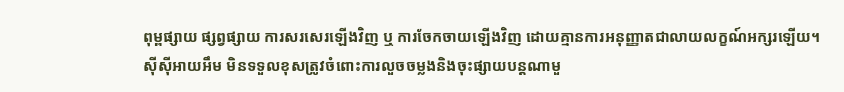ពុម្ពផ្សាយ ផ្សព្វផ្សាយ ការសរសេរឡើងវិញ ឬ ការចែកចាយឡើងវិញ ដោយគ្មានការអនុញ្ញាតជាលាយលក្ខណ៍អក្សរឡើយ។
ស៊ីស៊ីអាយអឹម មិនទទួលខុសត្រូវចំពោះការលួចចម្លងនិងចុះផ្សាយបន្តណាមួ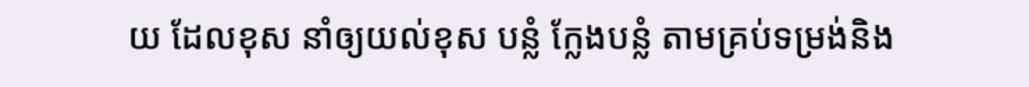យ ដែលខុស នាំឲ្យយល់ខុស បន្លំ ក្លែងបន្លំ តាមគ្រប់ទម្រង់និង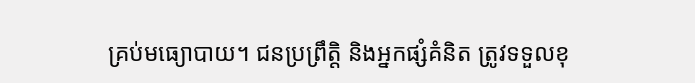គ្រប់មធ្យោបាយ។ ជនប្រព្រឹត្តិ និងអ្នកផ្សំគំនិត ត្រូវទទួលខុ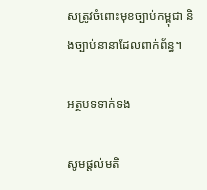សត្រូវចំពោះមុខច្បាប់កម្ពុជា និងច្បាប់នានាដែលពាក់ព័ន្ធ។

អត្ថបទទាក់ទង

សូមផ្ដល់មតិ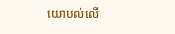យោបល់លើ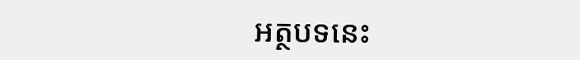អត្ថបទនេះ